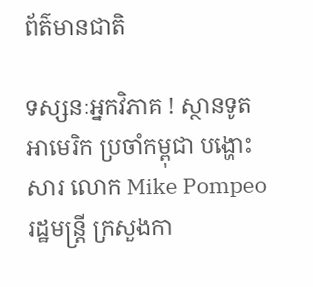ព័ត៌មានជាតិ

ទស្សនៈអ្នកវិភាគ ! ស្ថានទូតអាមេរិក ប្រចាំកម្ពុជា បង្ហោះសារ លោក Mike Pompeo រដ្ឋមន្រ្តី ក្រសួងកា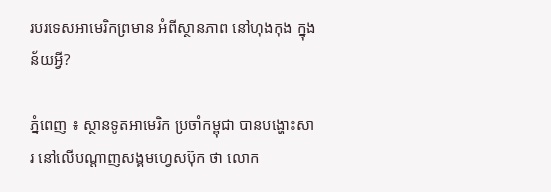របរទេសអាមេរិកព្រមាន អំពីស្ថានភាព នៅហុងកុង ក្នុងន័យអ្វី?

ភ្នំពេញ ៖ ស្ថានទូតអាមេរិក ប្រចាំកម្ពុជា បានបង្ហោះសារ នៅលើបណ្ដាញសង្គមហ្វេសប៊ុក ថា លោក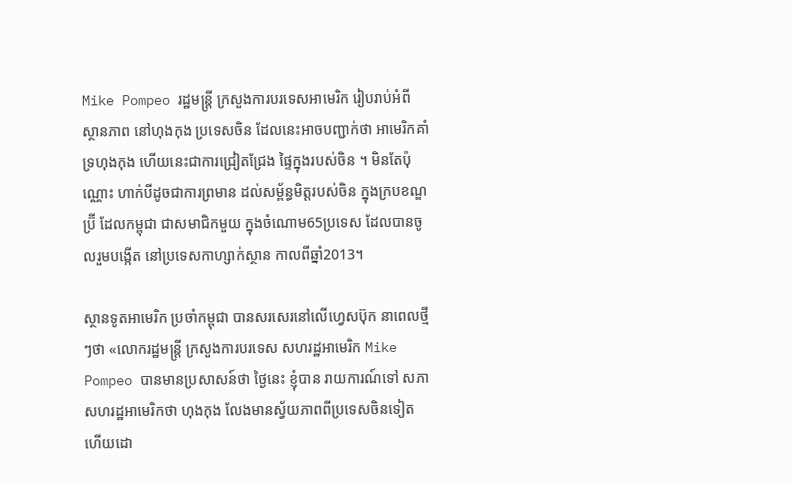Mike Pompeo រដ្ឋមន្រ្តី ក្រសួងការបរទេសអាមេរិក រៀបរាប់អំពី ស្ថានភាព នៅហុងកុង ប្រទេសចិន ដែលនេះអាចបញ្ជាក់ថា អាមេរិកគាំទ្រហុងកុង ហើយនេះជាការជ្រៀតជ្រែង ផ្ទៃក្នុងរបស់ចិន ។ មិនតែប៉ុណ្ណោះ ហាក់បីដូចជាការព្រមាន ដល់សម្ព័ន្ធមិត្តរបស់ចិន ក្នុងក្របខណ្ឌប្រ៊ី ដែលកម្ពុជា ជាសមាជិកមួយ ក្នុងចំណោម65ប្រទេស ដែលបានចូលរួមបង្កើត នៅប្រទេសកាហ្សាក់ស្ថាន កាលពីឆ្នាំ2013។

ស្ថានទូតអាមេរិក ប្រចាំកម្ពុជា បានសរសេរនៅលើហ្វេសប៊ុក នាពេលថ្មីៗថា «លោករដ្ឋមន្រ្តី ក្រសួងការបរទេស សហរដ្ឋអាមេរិក Mike Pompeo បានមានប្រសាសន៍ថា ថ្ងៃនេះ ខ្ញុំបាន រាយការណ៍ទៅ សភាសហរដ្ឋអាមេរិកថា ហុងកុង លែងមានស្វ័យភាពពីប្រទេសចិនទៀត ហើយដោ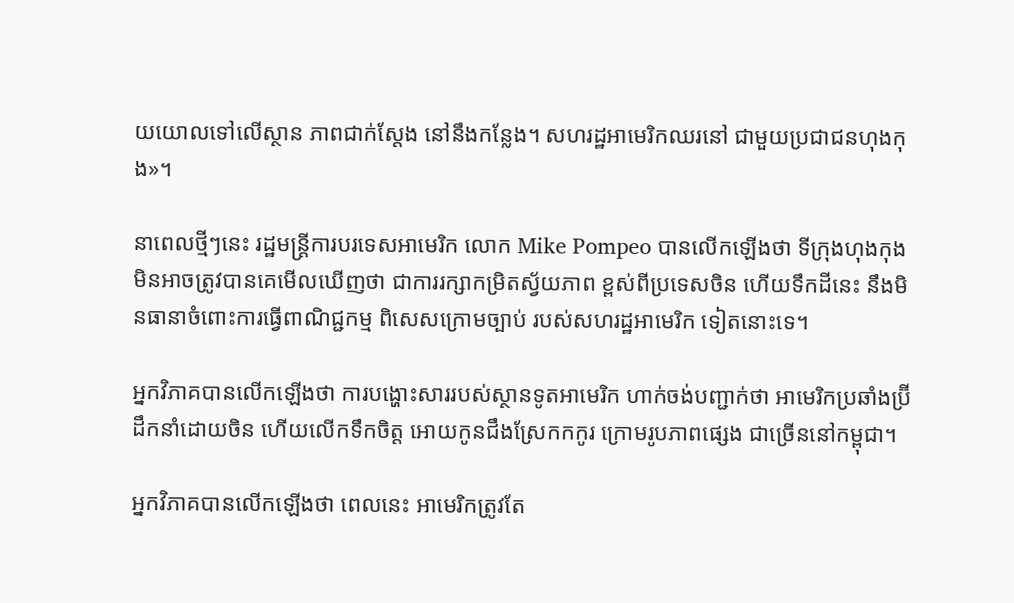យយោលទៅលើស្ថាន ភាពជាក់ស្តែង នៅនឹងកន្លែង។ សហរដ្ឋអាមេរិកឈរនៅ ជាមួយប្រជាជនហុងកុង»។

នាពេលថ្មីៗនេះ រដ្ឋមន្រ្តីការបរទេសអាមេរិក លោក Mike Pompeo បានលើកឡើងថា ទីក្រុងហុងកុង មិនអាចត្រូវបានគេមើលឃើញថា ជាការរក្សាកម្រិតស្វ័យភាព ខ្ពស់ពីប្រទេសចិន ហើយទឹកដីនេះ នឹងមិនធានាចំពោះការធ្វើពាណិជ្ជកម្ម ពិសេសក្រោមច្បាប់ របស់សហរដ្ឋអាមេរិក ទៀតនោះទេ។

អ្នកវិភាគបានលើកឡើងថា ការបង្ហោះសាររបស់ស្ថានទូតអាមេរិក ហាក់ចង់បញ្ជាក់ថា អាមេរិកប្រឆាំងប្រ៊ីដឹកនាំដោយចិន ហើយលើកទឹកចិត្ត អោយកូនជឹងស្រែកកកូរ ក្រោមរូបភាពផ្សេង ជាច្រើននៅកម្ពុជា។

អ្នកវិភាគបានលើកឡើងថា ពេលនេះ អាមេរិកត្រូវតែ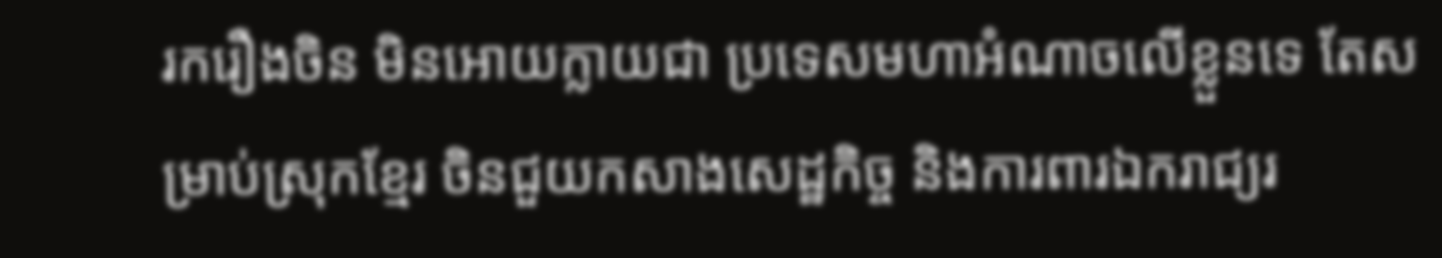រករឿងចិន មិនអោយក្លាយជា ប្រទេសមហាអំណាចលើខ្លួនទេ តែសម្រាប់ស្រុកខ្មែរ ចិនជួយកសាងសេដ្ឋកិច្ច និងការពារឯករាជ្យរ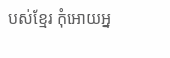បស់ខ្មែរ កុំអោយអ្ន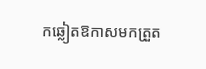កឆ្លៀតឱកាសមកត្រួត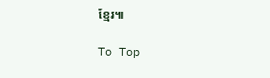ខ្មែរ៕

To Top